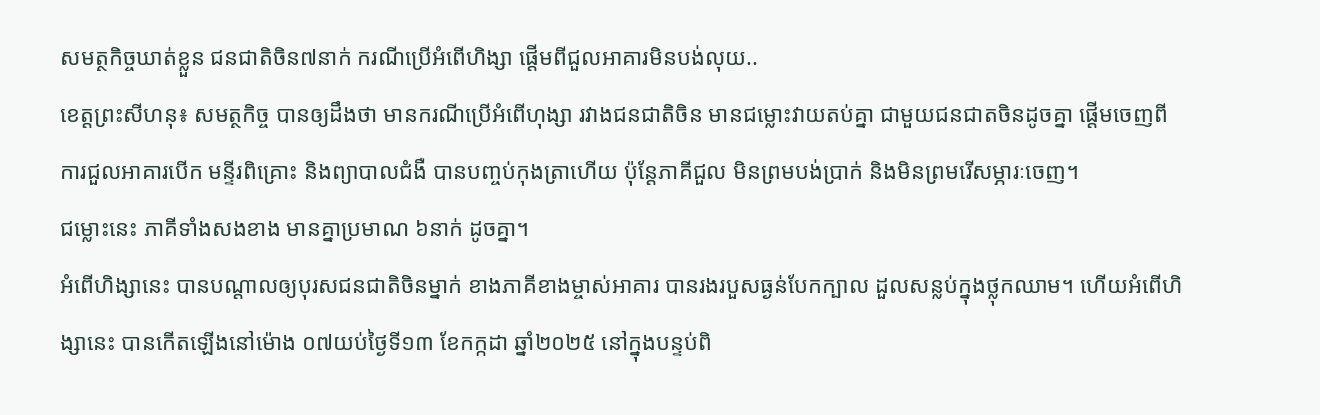សមត្ថកិច្ចឃាត់ខ្លួន ជនជាតិចិន៧នាក់ ករណីប្រើអំពើហិង្សា ផ្តើមពីជួលអាគារមិនបង់លុយ..
ខេត្តព្រះសីហនុ៖ សមត្ថកិច្ច បានឲ្យដឹងថា មានករណីប្រើអំពើហុង្សា រវាងជនជាតិចិន មានជម្លោះវាយតប់គ្នា ជាមួយជនជាតចិនដូចគ្នា ផ្តើមចេញពីការជួលអាគារបើក មន្ទីរពិគ្រោះ និងព្យាបាលជំងឺ បានបញ្ចប់កុងត្រាហើយ ប៉ុន្តែភាគីជួល មិនព្រមបង់ប្រាក់ និងមិនព្រមរើសម្ភារៈចេញ។
ជម្លោះនេះ ភាគីទាំងសងខាង មានគ្នាប្រមាណ ៦នាក់ ដូចគ្នា។
អំពើហិង្សានេះ បានបណ្តាលឲ្យបុរសជនជាតិចិនម្នាក់ ខាងភាគីខាងម្ចាស់អាគារ បានរងរបួសធ្ងន់បែកក្បាល ដួលសន្លប់ក្នុងថ្លុកឈាម។ ហើយអំពើហិង្សានេះ បានកើតឡើងនៅម៉ោង ០៧យប់ថ្ងៃទី១៣ ខែកក្កដា ឆ្នាំ២០២៥ នៅក្នុងបន្ទប់ពិ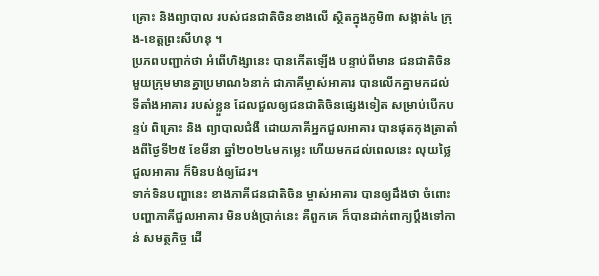គ្រោះ និងព្យាបាល របស់ជនជាតិចិនខាងលើ ស្ថិតក្នុងភូមិ៣ សង្កាត់៤ ក្រុង-ខេត្តព្រះសីហនុ ។
ប្រភពបញ្ជាក់ថា អំពើហិង្សានេះ បានកើតឡើង បន្ទាប់ពីមាន ជនជាតិចិន មួយក្រុមមានគ្នាប្រមាណ៦នាក់ ជាភាគីម្ចាស់អាគារ បានលើកគ្នាមកដល់ ទីតាំងអាគារ របស់ខ្លួន ដែលជួលឲ្យជនជាតិចិនផ្សេងទៀត សម្រាប់បើកបន្ទប់ ពិគ្រោះ និង ព្យាបាលជំងឺ ដោយភាគីអ្នកជួលអាគារ បានផុតកុងត្រាតាំងពីថ្ងៃទី២៥ ខែមីនា ឆ្នាំ២០២៤មកម្លេះ ហើយមកដល់ពេលនេះ លុយថ្លៃជួលអាគារ ក៏មិនបង់ឲ្យដែរ។
ទាក់ទិនបញ្ហានេះ ខាងភាគីជនជាតិចិន ម្ចាស់អាគារ បានឲ្យដឹងថា ចំពោះបញ្ហាភាគីជួលអាគារ មិនបង់ប្រាក់នេះ គឺពួកគេ ក៏បានដាក់ពាក្យប្តឹងទៅកាន់ សមត្ថកិច្ច ដើ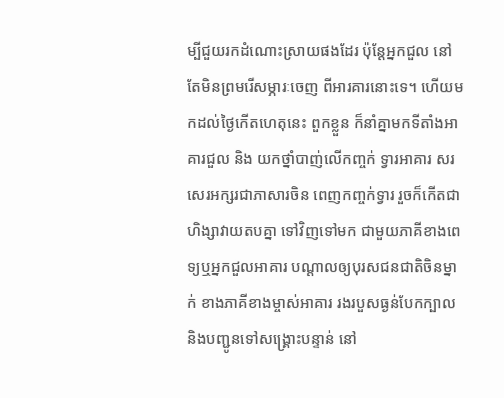ម្បីជួយរកដំណោះស្រាយផងដែរ ប៉ុន្តែអ្នកជួល នៅតែមិនព្រមរើសម្ភារៈចេញ ពីអារគារនោះទេ។ ហើយមកដល់ថ្ងៃកើតហេតុនេះ ពួកខ្លួន ក៏នាំគ្នាមកទីតាំងអាគារជួល និង យកថ្នាំបាញ់លើកញ្ចក់ ទ្វារអាគារ សរសេរអក្សរជាភាសារចិន ពេញកញ្ចក់ទ្វារ រួចក៏កើតជាហិង្សាវាយតបគ្នា ទៅវិញទៅមក ជាមួយភាគីខាងពេទ្យឬអ្នកជួលអាគារ បណ្តាលឲ្យបុរសជនជាតិចិនម្នាក់ ខាងភាគីខាងម្ចាស់អាគារ រងរបួសធ្ងន់បែកក្បាល និងបញ្ជូនទៅសង្គ្រោះបន្ទាន់ នៅ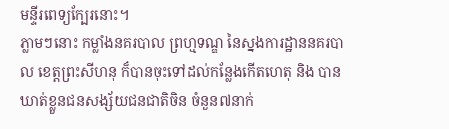មន្ទីរពេទ្យក្បែរនោះ។
ភ្លាមៗនោះ កម្លាំងនគរបាល ព្រហ្មទណ្ឌ នៃស្នងការដ្ឋាននគរបាល ខេត្តព្រះសីហនុ ក៏បានចុះទៅដល់កន្លែងកើតហេតុ និង បានឃាត់ខ្លួនជនសង្ស័យជនជាតិចិន ចំនួន៧នាក់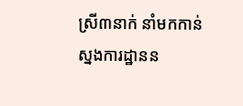ស្រី៣នាក់ នាំមកកាន់ស្នងការដ្ឋានន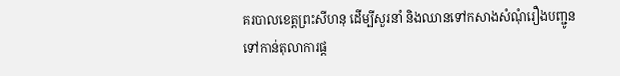គរបាលខេត្តព្រះសីហនុ ដើម្បីសួរនាំ និងឈានទៅកសាងសំណុំរឿងបញ្ជូនទៅកាន់តុលាការផ្ត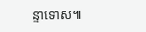ន្ទាទោស៕